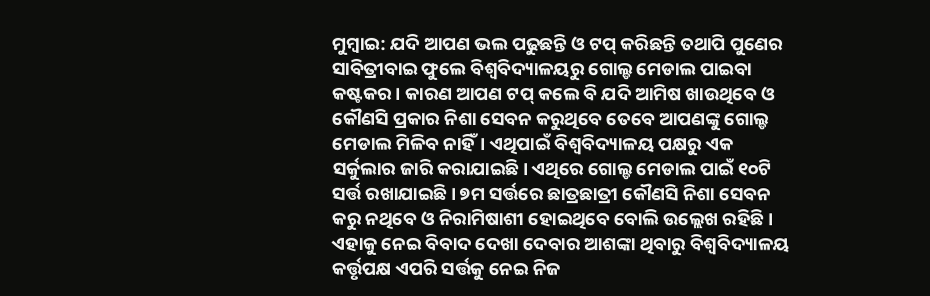ମୁମ୍ବାଇ: ଯଦି ଆପଣ ଭଲ ପଢୁଛନ୍ତି ଓ ଟପ୍ କରିଛନ୍ତି ତଥାପି ପୁଣେର ସାବିତ୍ରୀବାଇ ଫୁଲେ ବିଶ୍ୱବିଦ୍ୟାଳୟରୁ ଗୋଲ୍ଡ ମେଡାଲ ପାଇବା କଷ୍ଟକର। କାରଣ ଆପଣ ଟପ୍ କଲେ ବି ଯଦି ଆମିଷ ଖାଉଥିବେ ଓ କୌଣସି ପ୍ରକାର ନିଶା ସେବନ କରୁଥିବେ ତେବେ ଆପଣଙ୍କୁ ଗୋଲ୍ଡ ମେଡାଲ ମିଳିବ ନାହିଁ। ଏଥିପାଇଁ ବିଶ୍ୱବିଦ୍ୟାଳୟ ପକ୍ଷରୁ ଏକ ସର୍କୁଲାର ଜାରି କରାଯାଇଛି। ଏଥିରେ ଗୋଲ୍ଡ ମେଡାଲ ପାଇଁ ୧୦ଟି ସର୍ତ୍ତ ରଖାଯାଇଛି। ୭ମ ସର୍ତ୍ତରେ ଛାତ୍ରଛାତ୍ରୀ କୌଣସି ନିଶା ସେବନ କରୁ ନଥିବେ ଓ ନିରାମିଷାଶୀ ହୋଇଥିବେ ବୋଲି ଉଲ୍ଲେଖ ରହିଛି।
ଏହାକୁ ନେଇ ବିବାଦ ଦେଖା ଦେବାର ଆଶଙ୍କା ଥିବାରୁ ବିଶ୍ୱବିଦ୍ୟାଳୟ କର୍ତ୍ତୃପକ୍ଷ ଏପରି ସର୍ତ୍ତକୁ ନେଇ ନିଜ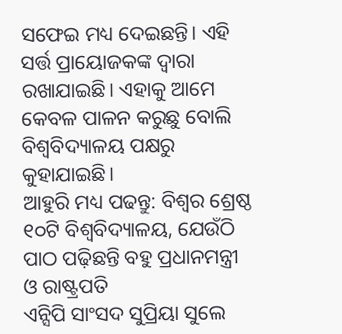ସଫେଇ ମଧ୍ୟ ଦେଇଛନ୍ତି। ଏହି ସର୍ତ୍ତ ପ୍ରାୟୋଜକଙ୍କ ଦ୍ୱାରା ରଖାଯାଇଛି। ଏହାକୁ ଆମେ କେବଳ ପାଳନ କରୁଛୁ ବୋଲି ବିଶ୍ୱବିଦ୍ୟାଳୟ ପକ୍ଷରୁ କୁହାଯାଇଛି।
ଆହୁରି ମଧ୍ୟ ପଢନ୍ତୁ: ବିଶ୍ୱର ଶ୍ରେଷ୍ଠ ୧୦ଟି ବିଶ୍ୱବିଦ୍ୟାଳୟ, ଯେଉଁଠି ପାଠ ପଢ଼ିଛନ୍ତି ବହୁ ପ୍ରଧାନମନ୍ତ୍ରୀ ଓ ରାଷ୍ଟ୍ରପତି
ଏନ୍ସିପି ସାଂସଦ ସୁପ୍ରିୟା ସୁଲେ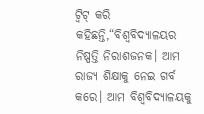ଟ୍ୱିଟ୍ କରି କହିଛନ୍ତି,“ବିଶ୍ୱବିଦ୍ୟାଳୟର ନିଷ୍ପତ୍ତି ନିରାଶଜନକ। ଆମ ରାଜ୍ୟ ଶିକ୍ଷାକୁ ନେଇ ଗର୍ବ କରେ। ଆମ ବିଶ୍ୱବିଦ୍ୟାଳୟକୁ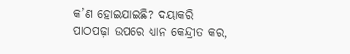କ’ଣ ହୋଇଯାଇଛି? ଦୟାକରି ପାଠପଢ଼ା ଉପରେ ଧ୍ୟାନ କେନ୍ଦ୍ରୀତ କର,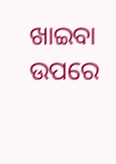ଖାଇବା ଉପରେ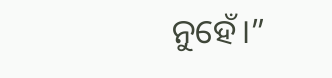ନୁହେଁ।”